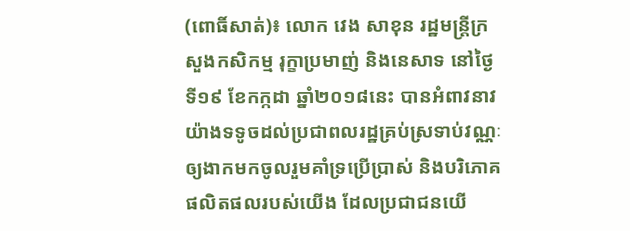(ពោធិ៍សាត់)៖ លោក វេង សាខុន រដ្ឋមន្រ្តីក្រសួងកសិកម្ម រុក្ខាប្រមាញ់ និងនេសាទ នៅថ្ងៃទី១៩ ខែកក្កដា ឆ្នាំ២០១៨នេះ បានអំពាវនាវយ៉ាងទទូចដល់ប្រជាពលរដ្ឋគ្រប់ស្រទាប់វណ្ណៈ ឲ្យងាកមកចូលរួមគាំទ្រប្រើប្រាស់ និងបរិភោគផលិតផលរបស់យើង ដែលប្រជាជនយើ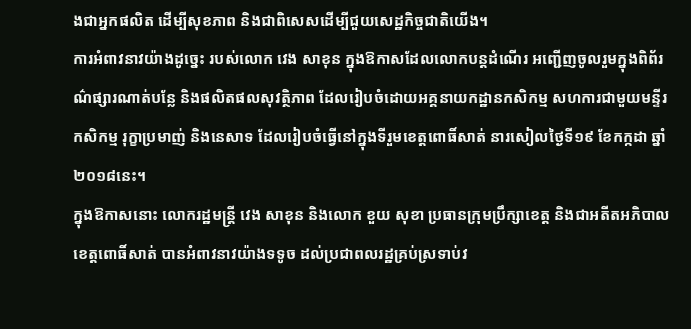ងជាអ្នកផលិត ដើម្បីសុខភាព និងជាពិសេសដើម្បីជួយសេដ្ឋកិច្ចជាតិយើង។
ការអំពាវនាវយ៉ាងដូច្នេះ របស់លោក វេង សាខុន ក្នុងឱកាសដែលលោកបន្តដំណើរ អញ្ជើញចូលរួមក្នុងពិព័រណ៌ផ្សារណាត់បន្លែ និងផលិតផលសុវត្ថិភាព ដែលរៀបចំដោយអគ្គនាយកដ្ឋានកសិកម្ម សហការជាមួយមន្ទីរកសិកម្ម រុក្ខាប្រមាញ់ និងនេសាទ ដែលរៀបចំធ្វើនៅក្នុងទីរួមខេត្តពោធិ៍សាត់ នារសៀលថ្ងៃទី១៩ ខែកក្កដា ឆ្នាំ២០១៨នេះ។
ក្នុងឱកាសនោះ លោករដ្ឋមន្រ្តី វេង សាខុន និងលោក ខួយ សុខា ប្រធានក្រុមប្រឹក្សាខេត្ត និងជាអតីតអភិបាលខេត្តពោធិ៍សាត់ បានអំពាវនាវយ៉ាងទទូច ដល់ប្រជាពលរដ្ឋគ្រប់ស្រទាប់វ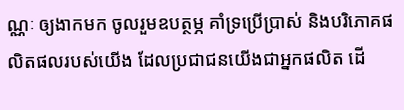ណ្ណៈ ឲ្យងាកមក ចូលរួមឧបត្ថម្ភ គាំទ្រប្រើប្រាស់ និងបរិភោគផលិតផលរបស់យើង ដែលប្រជាជនយើងជាអ្នកផលិត ដើ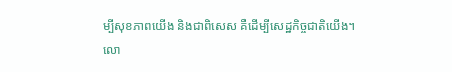ម្បីសុខភាពយើង និងជាពិសេស គឺដើម្បីសេដ្ឋកិច្ចជាតិយើង។
លោ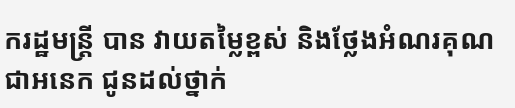ករដ្ឋមន្រ្តី បាន វាយតម្លៃខ្ពស់ និងថ្លែងអំណរគុណជាអនេក ជូនដល់ថ្នាក់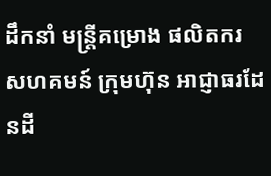ដឹកនាំ មន្រ្តីគម្រោង ផលិតករ សហគមន៍ ក្រុមហ៊ុន អាជ្ញាធរដែនដី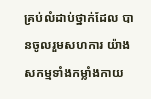គ្រប់លំដាប់ថ្នាក់ដែល បានចូលរួមសហការ យ៉ាងសកម្មទាំងកម្លាំងកាយ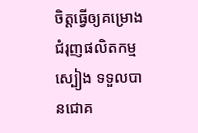ចិត្តធ្វើឲ្យគម្រោងជំរុញផលិតកម្មស្បៀង ទទួលបានជោគ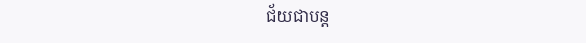ជ័យជាបន្ត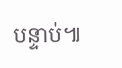បន្ទាប់៕